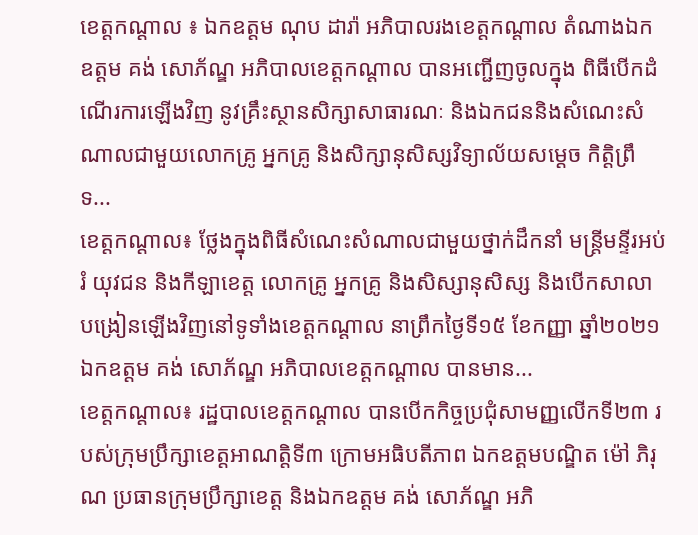ខេត្តកណ្ដាល ៖ ឯកឧត្ដម ណុប ដារ៉ា អភិបាលរងខេត្តកណ្ដាល តំណាងឯកឧត្ដម គង់ សោភ័ណ្ឌ អភិបាលខេត្តកណ្ដាល បានអញ្ជើញចូលក្នុង ពិធីបើកដំណើរការឡើងវិញ នូវគ្រឹះស្ថានសិក្សាសាធារណៈ និងឯកជននិងសំណេះសំណាលជាមួយលោកគ្រូ អ្នកគ្រូ និងសិក្សានុសិស្សវិទ្យាល័យសម្ដេច កិត្តិព្រឹទ...
ខេត្តកណ្ដាល៖ ថ្លែងក្នុងពិធីសំណេះសំណាលជាមួយថ្នាក់ដឹកនាំ មន្ត្រីមន្ទីរអប់រំ យុវជន និងកីឡាខេត្ត លោកគ្រូ អ្នកគ្រូ និងសិស្សានុសិស្ស និងបើកសាលាបង្រៀនឡើងវិញនៅទូទាំងខេត្តកណ្ដាល នាព្រឹកថ្ងៃទី១៥ ខែកញ្ញា ឆ្នាំ២០២១ ឯកឧត្ដម គង់ សោភ័ណ្ឌ អភិបាលខេត្តកណ្ដាល បានមាន...
ខេត្តកណ្តាល៖ រដ្ឋបាលខេត្តកណ្តាល បានបើកកិច្ចប្រជុំសាមញ្ញលើកទី២៣ របស់ក្រុមប្រឹក្សាខេត្តអាណត្តិទី៣ ក្រោមអធិបតីភាព ឯកឧត្តមបណ្ឌិត ម៉ៅ ភិរុណ ប្រធានក្រុមប្រឹក្សាខេត្ត និងឯកឧត្តម គង់ សោភ័ណ្ឌ អភិ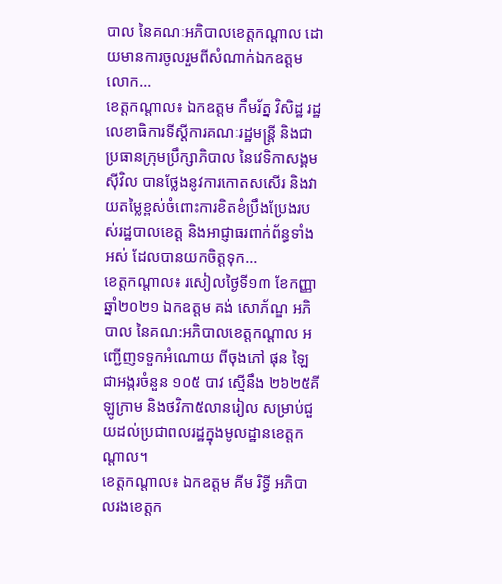បាល នៃគណៈអភិបាលខេត្តកណ្តាល ដោយមានការចូលរួមពីសំណាក់ឯកឧត្តម លោក...
ខេត្តកណ្តាល៖ ឯកឧត្តម កឹមរ័ត្ន វិសិដ្ឋ រដ្ឋលេខាធិការទីស្តីការគណៈរដ្ឋមន្រ្តី និងជាប្រធានក្រុមប្រឹក្សាភិបាល នៃវេទិកាសង្គមស៊ីវិល បានថ្លែងនូវការកោតសសើរ និងវាយតម្លៃខ្ពស់ចំពោះការខិតខំប្រឹងប្រែងរបស់រដ្ឋបាលខេត្ត និងអាជ្ញាធរពាក់ព័ន្ធទាំងអស់ ដែលបានយកចិត្តទុក...
ខេត្តកណ្តាល៖ រសៀលថ្ងៃទី១៣ ខែកញ្ញា ឆ្នាំ២០២១ ឯកឧត្តម គង់ សោភ័ណ្ឌ អភិបាល នៃគណ:អភិបាលខេត្តកណ្តាល អញ្ជើញទទួកអំណោយ ពីចុងភៅ ផុន ឡៃ ជាអង្ករចំនួន ១០៥ បាវ ស្មើនឹង ២៦២៥គីឡូក្រាម និងថវិកា៥លានរៀល សម្រាប់ជួយដល់ប្រជាពលរដ្ឋក្នុងមូលដ្ឋានខេត្តកណ្ដាល។
ខេត្តកណ្តាល៖ ឯកឧត្តម គីម រិទ្ធី អភិបាលរងខេត្តក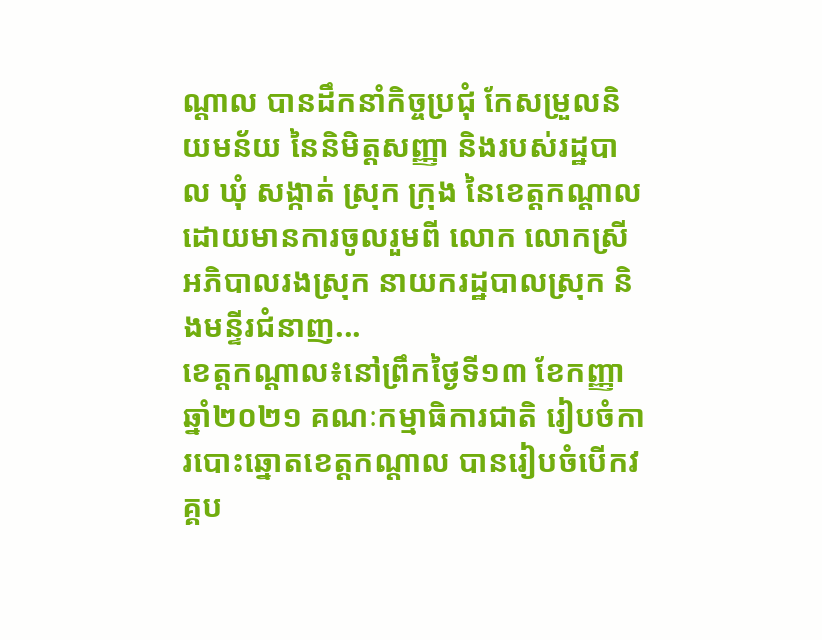ណ្តាល បានដឹកនាំកិច្ចប្រជុំ កែសម្រួលនិយមន័យ នៃនិមិត្តសញ្ញា និងរបស់រដ្ឋបាល ឃុំ សង្កាត់ ស្រុក ក្រុង នៃខេត្តកណ្តាល ដោយមានការចូលរួមពី លោក លោកស្រី អភិបាលរងស្រុក នាយករដ្ឋបាលស្រុក និងមន្ទីរជំនាញ...
ខេត្តកណ្តាល៖នៅព្រឹកថ្ងៃទី១៣ ខែកញ្ញា ឆ្នាំ២០២១ គណៈកម្មាធិការជាតិ រៀបចំការបោះឆ្នោតខេត្តកណ្តាល បានរៀបចំបើកវគ្គប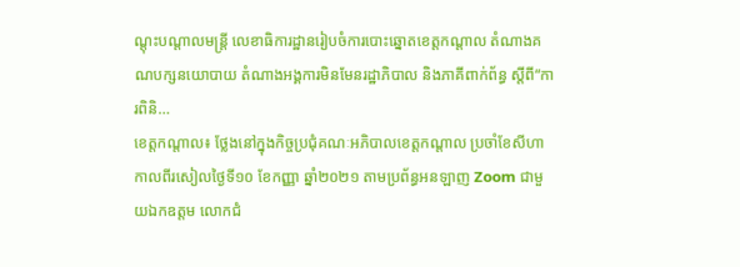ណ្តុះបណ្តាលមន្ត្រី លេខាធិការដ្ឋានរៀបចំការបោះឆ្នោតខេត្តកណ្តាល តំណាងគណបក្សនយោបាយ តំណាងអង្គការមិនមែនរដ្ឋាភិបាល និងភាគីពាក់ព័ន្ធ ស្ដីពី“ការពិនិ...
ខេត្តកណ្តាល៖ ថ្លែងនៅក្នុងកិច្ចប្រជុំគណៈអភិបាលខេត្តកណ្ដាល ប្រចាំខែសីហាកាលពីរសៀលថ្ងៃទី១០ ខែកញ្ញា ឆ្នាំ២០២១ តាមប្រព័ន្ធអនឡាញ Zoom ជាមួយឯកឧត្តម លោកជំ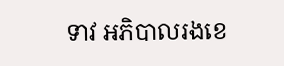ទាវ អភិបាលរងខេ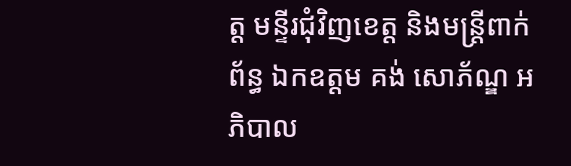ត្ត មន្ទីរជុំវិញខេត្ត និងមន្ត្រីពាក់ព័ន្ធ ឯកឧត្តម គង់ សោភ័ណ្ឌ អភិបាល